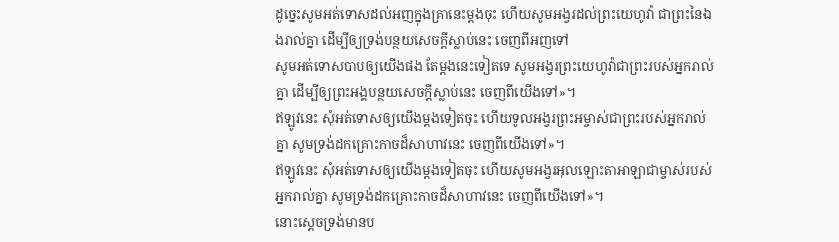ដូច្នេះសូមអត់ទោសដល់អញក្នុងគ្រានេះម្តងចុះ ហើយសូមអង្វរដល់ព្រះយេហូវ៉ា ជាព្រះនៃឯងរាល់គ្នា ដើម្បីឲ្យទ្រង់បន្ថយសេចក្ដីស្លាប់នេះ ចេញពីអញទៅ
សូមអត់ទោសបាបឲ្យយើងផង តែម្តងនេះទៀតទេ សូមអង្វរព្រះយេហូវ៉ាជាព្រះរបស់អ្នករាល់គ្នា ដើម្បីឲ្យព្រះអង្គបន្ថយសេចក្ដីស្លាប់នេះ ចេញពីយើងទៅ»។
ឥឡូវនេះ សុំអត់ទោសឲ្យយើងម្ដងទៀតចុះ ហើយទូលអង្វរព្រះអម្ចាស់ជាព្រះរបស់អ្នករាល់គ្នា សូមទ្រង់ដកគ្រោះកាចដ៏សាហាវនេះ ចេញពីយើងទៅ»។
ឥឡូវនេះ សុំអត់ទោសឲ្យយើងម្តងទៀតចុះ ហើយសូមអង្វរអុលឡោះតាអាឡាជាម្ចាស់របស់អ្នករាល់គ្នា សូមទ្រង់ដកគ្រោះកាចដ៏សាហាវនេះ ចេញពីយើងទៅ»។
នោះស្តេចទ្រង់មានប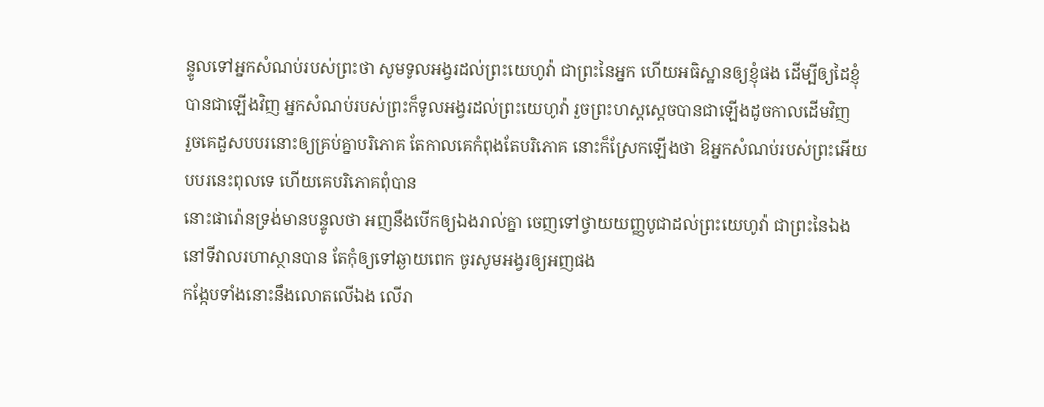ន្ទូលទៅអ្នកសំណប់របស់ព្រះថា សូមទូលអង្វរដល់ព្រះយេហូវ៉ា ជាព្រះនៃអ្នក ហើយអធិស្ឋានឲ្យខ្ញុំផង ដើម្បីឲ្យដៃខ្ញុំបានជាឡើងវិញ អ្នកសំណប់របស់ព្រះក៏ទូលអង្វរដល់ព្រះយេហូវ៉ា រួចព្រះហស្តស្តេចបានជាឡើងដូចកាលដើមវិញ
រួចគេដួសបបរនោះឲ្យគ្រប់គ្នាបរិភោគ តែកាលគេកំពុងតែបរិភោគ នោះក៏ស្រែកឡើងថា ឱអ្នកសំណប់របស់ព្រះអើយ បបរនេះពុលទេ ហើយគេបរិភោគពុំបាន
នោះផារ៉ោនទ្រង់មានបន្ទូលថា អញនឹងបើកឲ្យឯងរាល់គ្នា ចេញទៅថ្វាយយញ្ញបូជាដល់ព្រះយេហូវ៉ា ជាព្រះនៃឯងនៅទីវាលរហាស្ថានបាន តែកុំឲ្យទៅឆ្ងាយពេក ចូរសូមអង្វរឲ្យអញផង
កង្កែបទាំងនោះនឹងលោតលើឯង លើរា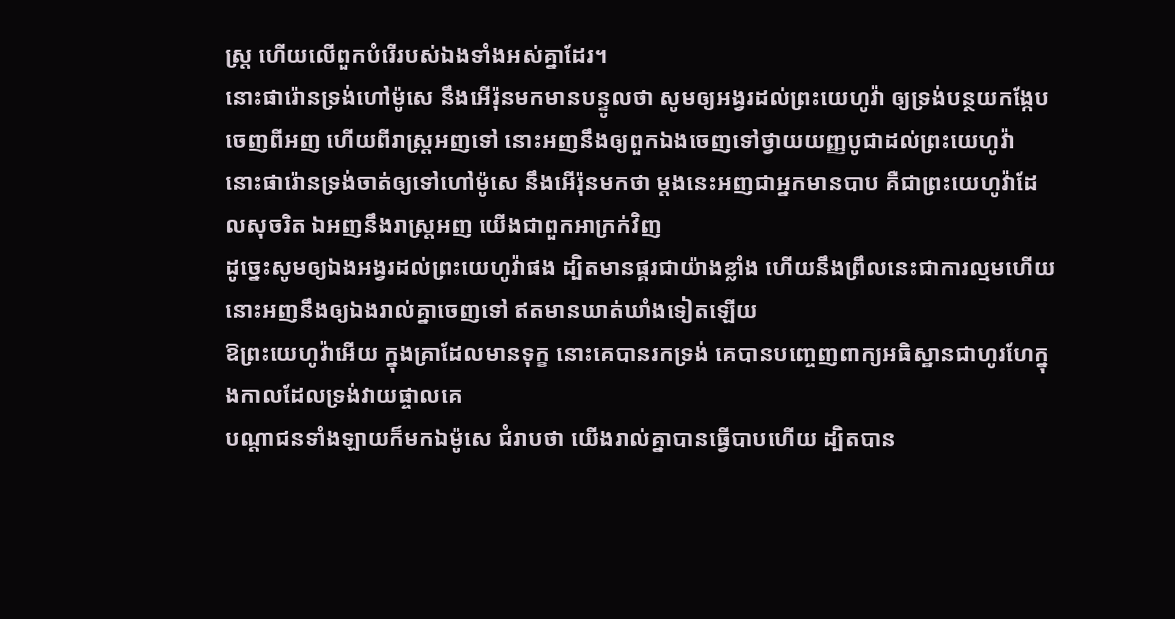ស្ត្រ ហើយលើពួកបំរើរបស់ឯងទាំងអស់គ្នាដែរ។
នោះផារ៉ោនទ្រង់ហៅម៉ូសេ នឹងអើរ៉ុនមកមានបន្ទូលថា សូមឲ្យអង្វរដល់ព្រះយេហូវ៉ា ឲ្យទ្រង់បន្ថយកង្កែបចេញពីអញ ហើយពីរាស្ត្រអញទៅ នោះអញនឹងឲ្យពួកឯងចេញទៅថ្វាយយញ្ញបូជាដល់ព្រះយេហូវ៉ា
នោះផារ៉ោនទ្រង់ចាត់ឲ្យទៅហៅម៉ូសេ នឹងអើរ៉ុនមកថា ម្តងនេះអញជាអ្នកមានបាប គឺជាព្រះយេហូវ៉ាដែលសុចរិត ឯអញនឹងរាស្ត្រអញ យើងជាពួកអាក្រក់វិញ
ដូច្នេះសូមឲ្យឯងអង្វរដល់ព្រះយេហូវ៉ាផង ដ្បិតមានផ្គរជាយ៉ាងខ្លាំង ហើយនឹងព្រឹលនេះជាការល្មមហើយ នោះអញនឹងឲ្យឯងរាល់គ្នាចេញទៅ ឥតមានឃាត់ឃាំងទៀតឡើយ
ឱព្រះយេហូវ៉ាអើយ ក្នុងគ្រាដែលមានទុក្ខ នោះគេបានរកទ្រង់ គេបានបញ្ចេញពាក្យអធិស្ឋានជាហូរហែក្នុងកាលដែលទ្រង់វាយផ្ចាលគេ
បណ្តាជនទាំងឡាយក៏មកឯម៉ូសេ ជំរាបថា យើងរាល់គ្នាបានធ្វើបាបហើយ ដ្បិតបាន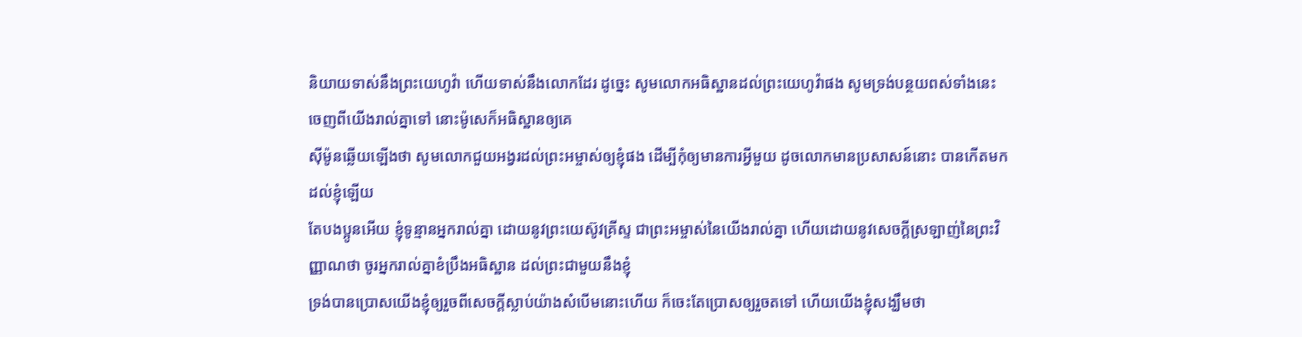និយាយទាស់នឹងព្រះយេហូវ៉ា ហើយទាស់នឹងលោកដែរ ដូច្នេះ សូមលោកអធិស្ឋានដល់ព្រះយេហូវ៉ាផង សូមទ្រង់បន្ថយពស់ទាំងនេះចេញពីយើងរាល់គ្នាទៅ នោះម៉ូសេក៏អធិស្ឋានឲ្យគេ
ស៊ីម៉ូនឆ្លើយឡើងថា សូមលោកជួយអង្វរដល់ព្រះអម្ចាស់ឲ្យខ្ញុំផង ដើម្បីកុំឲ្យមានការអ្វីមួយ ដូចលោកមានប្រសាសន៍នោះ បានកើតមកដល់ខ្ញុំឡើយ
តែបងប្អូនអើយ ខ្ញុំទូន្មានអ្នករាល់គ្នា ដោយនូវព្រះយេស៊ូវគ្រីស្ទ ជាព្រះអម្ចាស់នៃយើងរាល់គ្នា ហើយដោយនូវសេចក្ដីស្រឡាញ់នៃព្រះវិញ្ញាណថា ចូរអ្នករាល់គ្នាខំប្រឹងអធិស្ឋាន ដល់ព្រះជាមួយនឹងខ្ញុំ
ទ្រង់បានប្រោសយើងខ្ញុំឲ្យរួចពីសេចក្ដីស្លាប់យ៉ាងសំបើមនោះហើយ ក៏ចេះតែប្រោសឲ្យរួចតទៅ ហើយយើងខ្ញុំសង្ឃឹមថា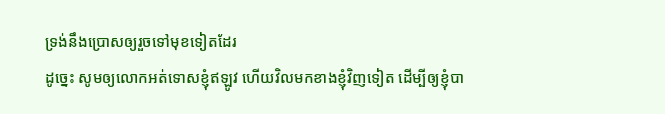ទ្រង់នឹងប្រោសឲ្យរួចទៅមុខទៀតដែរ
ដូច្នេះ សូមឲ្យលោកអត់ទោសខ្ញុំឥឡូវ ហើយវិលមកខាងខ្ញុំវិញទៀត ដើម្បីឲ្យខ្ញុំបា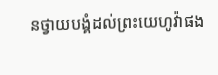នថ្វាយបង្គំដល់ព្រះយេហូវ៉ាផង